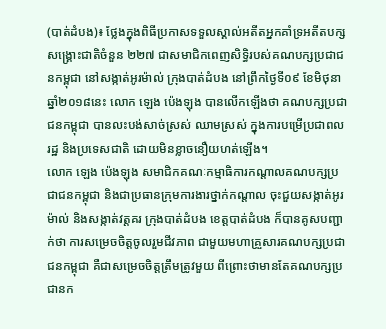(បាត់ដំបង)៖ ថ្លែងក្នុងពិធីប្រកាសទទួលស្គាល់អតីតអ្នកគាំទ្រអតីតបក្សសង្គ្រោះជាតិចំនួន ២២៧ ជាសមាជិកពេញសិទ្ធិរបស់គណបក្សប្រជាជនកម្ពុជា នៅសង្កាត់អូរម៉ាល់ ក្រុងបាត់ដំបង នៅព្រឹកថ្ងៃទី០៩ ខែមិថុនា ឆ្នាំ២០១៨នេះ លោក ឡេង ប៉េងឡុង បានលើកឡើងថា គណបក្សប្រជាជនកម្ពុជា បានលះបង់សាច់ស្រស់ ឈាមស្រស់ ក្នុងការបម្រើប្រជាពលរដ្ឋ និងប្រទេសជាតិ ដោយមិនខ្លាចនឿយហត់ឡើង។
លោក ឡេង ប៉េងឡុង សមាជិកគណៈកម្មាធិការកណ្តាលគណបក្សប្រជាជនកម្ពុជា និងជាប្រធានក្រុមការងារថ្នាក់កណ្តាល ចុះជួយសង្កាត់អូរម៉ាល់ និងសង្កាត់វត្តគរ ក្រុងបាត់ដំបង ខេត្តបាត់ដំបង ក៏បានគូសបញ្ជាក់ថា ការសម្រេចចិត្តចូលរួមជីវភាព ជាមួយមហាគ្រួសារគណបក្សប្រជាជនកម្ពុជា គឺជាសម្រេចចិត្តត្រឹមត្រូវមួយ ពីព្រោះថាមានតែគណបក្សប្រជានក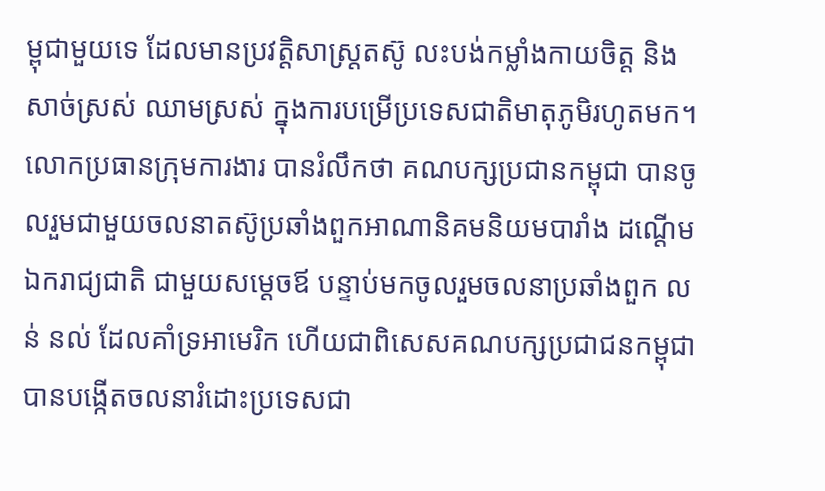ម្ពុជាមួយទេ ដែលមានប្រវត្តិសាស្រ្តតស៊ូ លះបង់កម្លាំងកាយចិត្ត និងសាច់ស្រស់ ឈាមស្រស់ ក្នុងការបម្រើប្រទេសជាតិមាតុភូមិរហូតមក។
លោកប្រធានក្រុមការងារ បានរំលឹកថា គណបក្សប្រជានកម្ពុជា បានចូលរួមជាមួយចលនាតស៊ូប្រឆាំងពួកអាណានិគមនិយមបារាំង ដណ្តើមឯករាជ្យជាតិ ជាមួយសម្តេចឪ បន្ទាប់មកចូលរួមចលនាប្រឆាំងពួក លន់ នល់ ដែលគាំទ្រអាមេរិក ហើយជាពិសេសគណបក្សប្រជាជនកម្ពុជា បានបង្កើតចលនារំដោះប្រទេសជា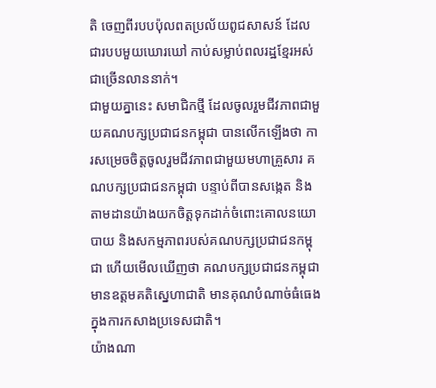តិ ចេញពីរបបប៉ុលពតប្រល័យពូជសាសន៍ ដែលជារបបមួយឃោរឃៅ កាប់សម្លាប់ពលរដ្ឋខ្មែរអស់ជាច្រើនលាននាក់។
ជាមួយគ្នានេះ សមាជិកថ្មី ដែលចូលរួមជីវភាពជាមួយគណបក្សប្រជាជនកម្ពុជា បានលើកឡើងថា ការសម្រេចចិត្តចូលរួមជីវភាពជាមួយមហាគ្រួសារ គណបក្សប្រជាជនកម្ពុជា បន្ទាប់ពីបានសង្កេត និងតាមដានយ៉ាងយកចិត្តទុកដាក់ចំពោះគោលនយោបាយ និងសកម្មភាពរបស់គណបក្សប្រជាជនកម្ពុជា ហើយមើលឃើញថា គណបក្សប្រជាជនកម្ពុជា មានឧត្តមគតិស្នេហាជាតិ មានគុណបំណាច់ធំធេងក្នុងការកសាងប្រទេសជាតិ។
យ៉ាងណា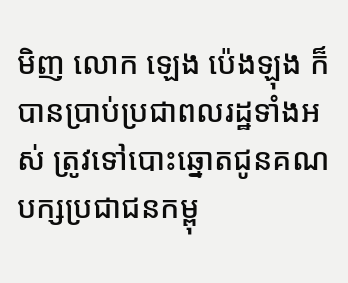មិញ លោក ឡេង ប៉េងឡុង ក៏បានប្រាប់ប្រជាពលរដ្ឋទាំងអស់ ត្រូវទៅបោះឆ្នោតជូនគណបក្សប្រជាជនកម្ពុ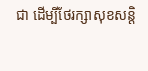ជា ដើម្បីថែរក្សាសុខសន្តិ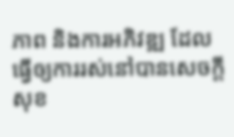ភាព និងការអភិវឌ្ឍ ដែលធ្វើឲ្យការរស់នៅបានសេចក្តីសុខ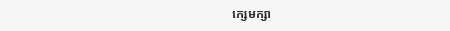ក្សេមក្សា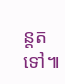ន្តតទៅ៕